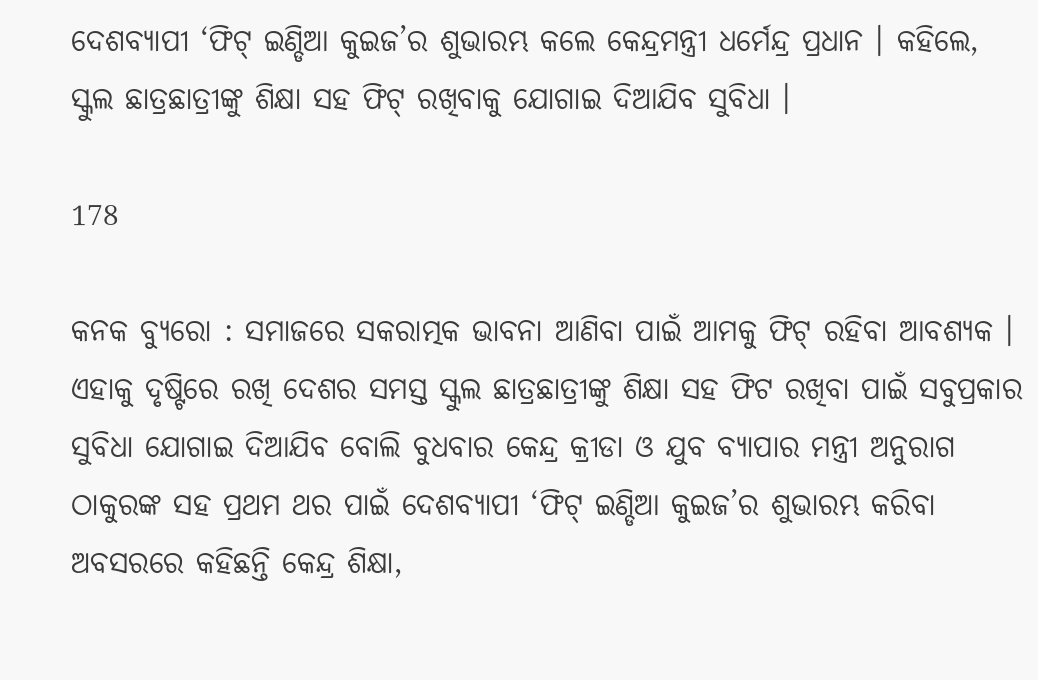ଦେଶବ୍ୟାପୀ ‘ଫିଟ୍ ଇଣ୍ଡିଆ କୁଇଜ’ର ଶୁଭାରମ୍ଭ କଲେ କେନ୍ଦ୍ରମନ୍ତ୍ରୀ ଧର୍ମେନ୍ଦ୍ର ପ୍ରଧାନ । କହିଲେ, ସ୍କୁଲ ଛାତ୍ରଛାତ୍ରୀଙ୍କୁ ଶିକ୍ଷା ସହ ଫିଟ୍ ରଖିବାକୁ ଯୋଗାଇ ଦିଆଯିବ ସୁବିଧା ।

178

କନକ ବ୍ୟୁରୋ : ସମାଜରେ ସକରାତ୍ମକ ଭାବନା ଆଣିବା ପାଇଁ ଆମକୁ ଫିଟ୍ ରହିବା ଆବଶ୍ୟକ । ଏହାକୁ ଦୃଷ୍ଟିରେ ରଖି ଦେଶର ସମସ୍ତ ସ୍କୁଲ ଛାତ୍ରଛାତ୍ରୀଙ୍କୁ ଶିକ୍ଷା ସହ ଫିଟ ରଖିବା ପାଇଁ ସବୁପ୍ରକାର ସୁବିଧା ଯୋଗାଇ ଦିଆଯିବ ବୋଲି ବୁଧବାର କେନ୍ଦ୍ର କ୍ରୀଡା ଓ ଯୁବ ବ୍ୟାପାର ମନ୍ତ୍ରୀ ଅନୁରାଗ ଠାକୁରଙ୍କ ସହ ପ୍ରଥମ ଥର ପାଇଁ ଦେଶବ୍ୟାପୀ ‘ଫିଟ୍ ଇଣ୍ଡିଆ କୁଇଜ’ର ଶୁଭାରମ୍ଭ କରିବା ଅବସରରେ କହିଛନ୍ତି କେନ୍ଦ୍ର ଶିକ୍ଷା,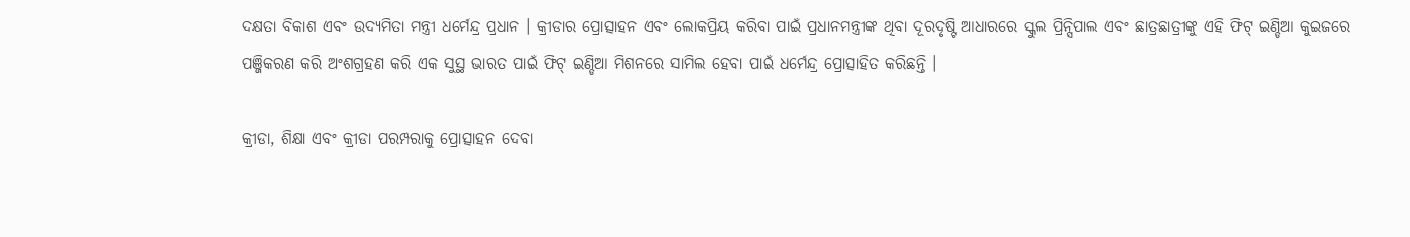ଦକ୍ଷତା ବିକାଶ ଏବଂ ଉଦ୍ୟମିତା ମନ୍ତ୍ରୀ ଧର୍ମେନ୍ଦ୍ର ପ୍ରଧାନ । କ୍ରୀଡାର ପ୍ରୋତ୍ସାହନ ଏବଂ ଲୋକପ୍ରିୟ କରିବା ପାଇଁ ପ୍ରଧାନମନ୍ତ୍ରୀଙ୍କ ଥିବା ଦୂରଦୃଷ୍ଟି ଆଧାରରେ ସ୍କୁଲ ପ୍ରିନ୍ସିପାଲ ଏବଂ ଛାତ୍ରଛାତ୍ରୀଙ୍କୁ ଏହି ଫିଟ୍ ଇଣ୍ଡିଆ କୁଇଜରେ ପଞ୍ଜିକରଣ କରି ଅଂଶଗ୍ରହଣ କରି ଏକ ସୁସ୍ଥ ଭାରତ ପାଇଁ ଫିଟ୍ ଇଣ୍ଡିଆ ମିଶନରେ ସାମିଲ ହେବା ପାଇଁ ଧର୍ମେନ୍ଦ୍ର ପ୍ରୋତ୍ସାହିତ କରିଛନ୍ତି ।

କ୍ରୀଡା, ଶିକ୍ଷା ଏବଂ କ୍ରୀଡା ପରମ୍ପରାକୁ ପ୍ରୋତ୍ସାହନ ଦେବା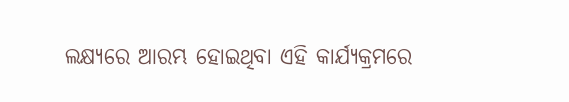ଲକ୍ଷ୍ୟରେ ଆରମ୍ଭ ହୋଇଥିବା ଏହି କାର୍ଯ୍ୟକ୍ରମରେ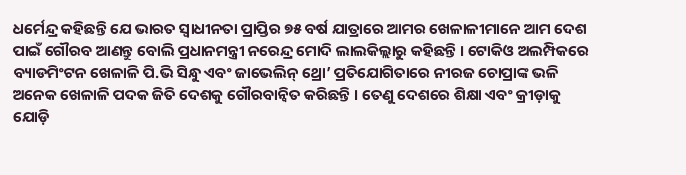ଧର୍ମେନ୍ଦ୍ର କହିଛନ୍ତି ଯେ ଭାରତ ସ୍ୱାଧୀନତା ପ୍ରାପ୍ତିର ୭୫ ବର୍ଷ ଯାତ୍ରାରେ ଆମର ଖେଳାଳୀମାନେ ଆମ ଦେଶ ପାଇଁ ଗୌରବ ଆଣନ୍ତୁ ବୋଲି ପ୍ରଧାନମନ୍ତ୍ରୀ ନରେନ୍ଦ୍ର ମୋଦି ଲାଲକିଲ୍ଲାରୁ କହିଛନ୍ତି । ଟୋକିଓ ଅଲମ୍ପିକରେ ବ୍ୟାଡମିଂଟନ ଖେଳାଳି ପି.ଭି ସିନ୍ଧୁ ଏବଂ ଜାଭେଲିନ୍ ଥ୍ରୋ’ ପ୍ରତିଯୋଗିତାରେ ନୀରଜ ଚୋପ୍ରାଙ୍କ ଭଳି ଅନେକ ଖେଳାଳି ପଦକ ଜିତି ଦେଶକୁ ଗୌରବାନ୍ୱିତ କରିଛନ୍ତି । ତେଣୁ ଦେଶରେ ଶିକ୍ଷା ଏବଂ କ୍ରୀଡ଼ାକୁ ଯୋଡ଼ି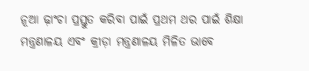ନୂଆ ଢ଼ାଂଚା ପ୍ରସ୍ତୁତ କରିବା ପାଇଁ ପ୍ରଥମ ଥର ପାଇଁ ଶିକ୍ଷା ମନ୍ତ୍ରଣାଳୟ ଏବଂ କ୍ରୀଡ଼ା ମନ୍ତ୍ରଣାଳୟ ମିଳିତ ଭାବେ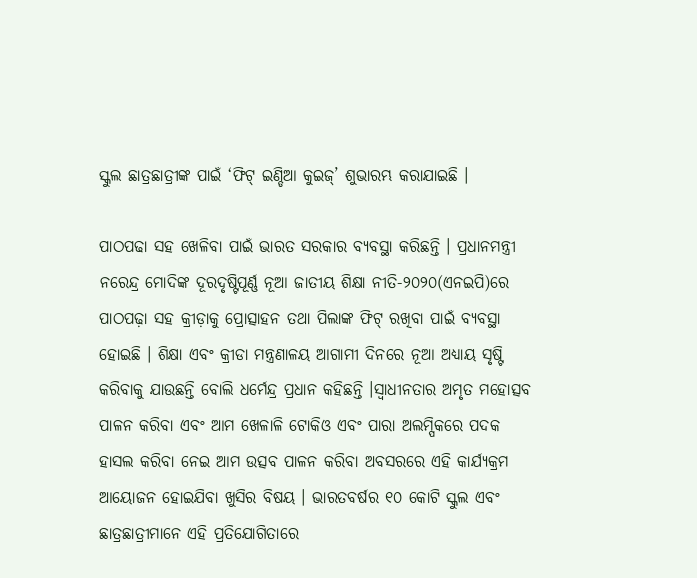ସ୍କୁଲ ଛାତ୍ରଛାତ୍ରୀଙ୍କ ପାଇଁ ‘ଫିଟ୍ ଇଣ୍ଡିଆ କୁଇଜ୍’ ଶୁଭାରମ୍ଭ କରାଯାଇଛି ।

ପାଠପଢା ସହ ଖେଳିବା ପାଇଁ ଭାରତ ସରକାର ବ୍ୟବସ୍ଥା କରିଛନ୍ତି । ପ୍ରଧାନମନ୍ତ୍ରୀ ନରେନ୍ଦ୍ର ମୋଦିଙ୍କ ଦୂରଦୃଷ୍ଟିପୂର୍ଣ୍ଣ ନୂଆ ଜାତୀୟ ଶିକ୍ଷା ନୀତି-୨୦୨୦(ଏନଇପି)ରେ ପାଠପଢ଼ା ସହ କ୍ରୀଡ଼ାକୁ ପ୍ରୋତ୍ସାହନ ତଥା ପିଲାଙ୍କ ଫିଟ୍ ରଖିବା ପାଇଁ ବ୍ୟବସ୍ଥା ହୋଇଛି । ଶିକ୍ଷା ଏବଂ କ୍ରୀଡା ମନ୍ତ୍ରଣାଳୟ ଆଗାମୀ ଦିନରେ ନୂଆ ଅଧ୍ୟାୟ ସୃଷ୍ଟି କରିବାକୁ ଯାଉଛନ୍ତି ବୋଲି ଧର୍ମେନ୍ଦ୍ର ପ୍ରଧାନ କହିଛନ୍ତି ।ସ୍ୱାଧୀନତାର ଅମୃତ ମହୋତ୍ସବ ପାଳନ କରିବା ଏବଂ ଆମ ଖେଳାଳି ଟୋକିଓ ଏବଂ ପାରା ଅଲମ୍ପିକରେ ପଦକ ହାସଲ କରିବା ନେଇ ଆମ ଉତ୍ସବ ପାଳନ କରିବା ଅବସରରେ ଏହି କାର୍ଯ୍ୟକ୍ରମ ଆୟୋଜନ ହୋଇଯିବା ଖୁସିର ବିଷୟ । ଭାରତବର୍ଷର ୧୦ କୋଟି ସ୍କୁଲ ଏବଂ ଛାତ୍ରଛାତ୍ରୀମାନେ ଏହି ପ୍ରତିଯୋଗିତାରେ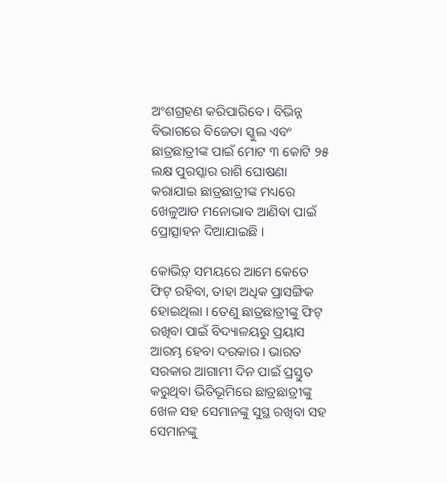ଅଂଶଗ୍ରହଣ କରିପାରିବେ । ବିଭିନ୍ନ ବିଭାଗରେ ବିଜେତା ସ୍କୁଲ ଏବଂ ଛାତ୍ରଛାତ୍ରୀଙ୍କ ପାଇଁ ମୋଟ ୩ କୋଟି ୨୫ ଲକ୍ଷ ପୁରସ୍କାର ରାଶି ଘୋଷଣା କରାଯାଇ ଛାତ୍ରଛାତ୍ରୀଙ୍କ ମଧ୍ୟରେ ଖେଳୁଆଡ ମନୋଭାବ ଆଣିବା ପାଇଁ ପ୍ରୋତ୍ସାହନ ଦିଆଯାଇଛି ।

କୋଭିଡ଼୍ ସମୟରେ ଆମେ କେତେ ଫିଟ୍ ରହିବା, ତାହା ଅଧିକ ପ୍ରାସଙ୍ଗିକ ହୋଇଥିଲା । ତେଣୁ ଛାତ୍ରଛାତ୍ରୀଙ୍କୁ ଫିଟ୍ ରଖିବା ପାଇଁ ବିଦ୍ୟାଳୟରୁ ପ୍ରୟାସ ଆରମ୍ଭ ହେବା ଦରକାର । ଭାରତ ସରକାର ଆଗାମୀ ଦିନ ପାଇଁ ପ୍ରସ୍ତୁତ କରୁଥିବା ଭିତିଭୂମିରେ ଛାତ୍ରଛାତ୍ରୀଙ୍କୁ ଖେଳ ସହ ସେମାନଙ୍କୁ ସୁସ୍ଥ ରଖିବା ସହ ସେମାନଙ୍କୁ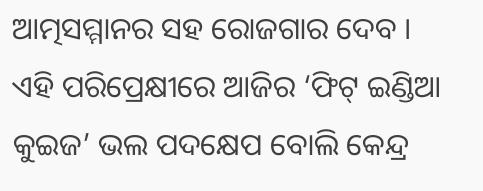ଆତ୍ମସମ୍ମାନର ସହ ରୋଜଗାର ଦେବ । ଏହି ପରିପ୍ରେକ୍ଷୀରେ ଆଜିର ‘ଫିଟ୍ ଇଣ୍ଡିଆ କୁଇଜ’ ଭଲ ପଦକ୍ଷେପ ବୋଲି କେନ୍ଦ୍ର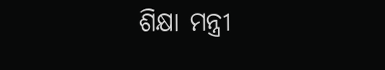ଶିକ୍ଷା ମନ୍ତ୍ରୀ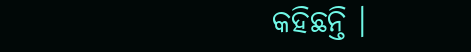କହିଛନ୍ତି ।